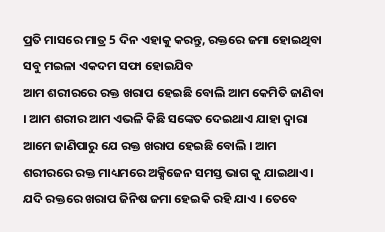ପ୍ରତି ମାସରେ ମାତ୍ର 5 ଦିନ ଏହାକୁ କରନ୍ତୁ, ରକ୍ତରେ ଜମା ହୋଇଥିବା ସବୁ ମଇଳା ଏକଦମ ସଫା ହୋଇଯିବ
ଆମ ଶରୀରରେ ରକ୍ତ ଖରାପ ହେଇଛି ବୋଲି ଆମ କେମିତି ଜାଣିବା । ଆମ ଶରୀର ଆମ ଏଭଳି କିଛି ସଙ୍କେତ ଦେଇଥାଏ ଯାହା ଦ୍ଵାରା ଆମେ ଜାଣିପାରୁ ଯେ ରକ୍ତ ଖରାପ ହେଇଛି ବୋଲି । ଆମ ଶରୀରରେ ରକ୍ତ ମାଧ୍ୟମରେ ଅକ୍ସିଜେନ ସମସ୍ତ ଭାଗ କୁ ଯାଇଥାଏ । ଯଦି ରକ୍ତରେ ଖରାପ ଜିନିଷ ଜମା ହେଇକି ରହି ଯାଏ । ତେବେ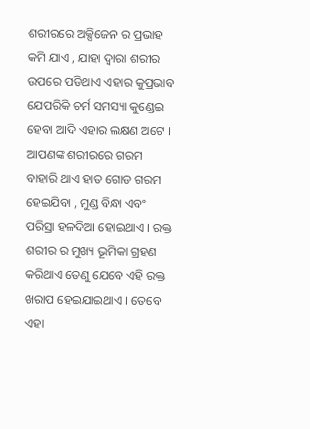ଶରୀରରେ ଅକ୍ସିଜେନ ର ପ୍ରଭାହ କମି ଯାଏ , ଯାହା ଦ୍ଵାରା ଶରୀର ଉପରେ ପଡିଥାଏ ଏହାର କୁପ୍ରଭାବ ଯେପରିକି ଚର୍ମ ସମସ୍ୟା କୁଣ୍ଡେଇ ହେବା ଆଦି ଏହାର ଲକ୍ଷଣ ଅଟେ ।
ଆପଣଙ୍କ ଶରୀରରେ ଗରମ ବାହାରି ଥାଏ ହାତ ଗୋଡ ଗରମ ହେଇଯିବା , ମୁଣ୍ଡ ବିନ୍ଧା ଏବଂ ପରିସ୍ରା ହଳଦିଆ ହୋଇଥାଏ । ରକ୍ତ ଶରୀର ର ମୁଖ୍ୟ ଭୂମିକା ଗ୍ରହଣ କରିଥାଏ ତେଣୁ ଯେବେ ଏହି ରକ୍ତ ଖରାପ ହେଇଯାଇଥାଏ । ତେବେ ଏହା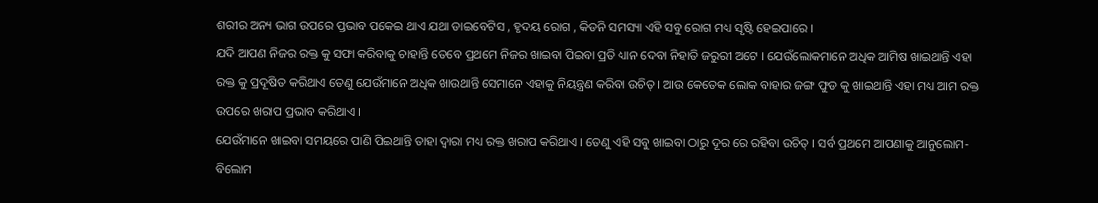ଶରୀର ଅନ୍ୟ ଭାଗ ଉପରେ ପ୍ତଭାବ ପକେଇ ଥାଏ ଯଥା ଡାଇବେଟିସ , ହୃଦୟ ରୋଗ , କିଡନି ସମସ୍ୟା ଏହି ସବୁ ରୋଗ ମଧ୍ୟ ସୃଷ୍ଟି ହେଇପାରେ ।
ଯଦି ଆପଣ ନିଜର ରକ୍ତ କୁ ସଫା କରିବାକୁ ଚାହାନ୍ତି ତେବେ ପ୍ରଥମେ ନିଜର ଖାଇବା ପିଇବା ପ୍ରତି ଧ୍ୟାନ ଦେବା ନିହାତି ଜରୁରୀ ଅଟେ । ଯେଉଁଲୋକମାନେ ଅଧିକ ଆମିଷ ଖାଇଥାନ୍ତି ଏହା ରକ୍ତ କୁ ପ୍ରଦୂଷିତ କରିଥାଏ ତେଣୁ ଯେଉଁମାନେ ଅଧିକ ଖାଉଥାନ୍ତି ସେମାନେ ଏହାକୁ ନିୟନ୍ତ୍ରଣ କରିବା ଉଚିତ୍ । ଆଉ କେତେକ ଲୋକ ବାହାର ଜଙ୍ଗ ଫୁଡ କୁ ଖାଇଥାନ୍ତି ଏହା ମଧ୍ୟ ଆମ ରକ୍ତ ଉପରେ ଖରାପ ପ୍ରଭାବ କରିଥାଏ ।
ଯେଉଁମାନେ ଖାଇବା ସମୟରେ ପାଣି ପିଇଥାନ୍ତି ତାହା ଦ୍ଵାରା ମଧ୍ୟ ରକ୍ତ ଖରାପ କରିଥାଏ । ତେଣୁ ଏହି ସବୁ ଖାଇବା ଠାରୁ ଦୂର ରେ ରହିବା ଉଚିତ୍ । ସର୍ବ ପ୍ରଥମେ ଆପଣାକୁ ଆନୁଲୋମ- ବିଲୋମ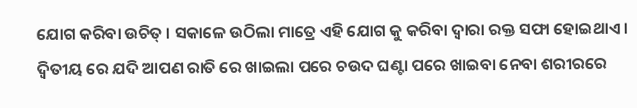ଯୋଗ କରିବା ଉଚିତ୍ । ସକାଳେ ଉଠିଲା ମାତ୍ରେ ଏହି ଯୋଗ କୁ କରିବା ଦ୍ଵାରା ରକ୍ତ ସଫା ହୋଇଥାଏ । ଦ୍ଵିତୀୟ ରେ ଯଦି ଆପଣ ରାତି ରେ ଖାଇଲା ପରେ ଚଉଦ ଘଣ୍ଟା ପରେ ଖାଇବା ନେବା ଶରୀରରେ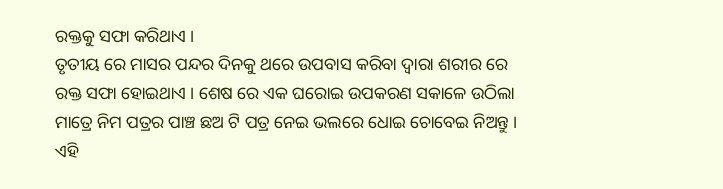ରକ୍ତକୁ ସଫା କରିଥାଏ ।
ତୃତୀୟ ରେ ମାସର ପନ୍ଦର ଦିନକୁ ଥରେ ଉପବାସ କରିବା ଦ୍ଵାରା ଶରୀର ରେ ରକ୍ତ ସଫା ହୋଇଥାଏ । ଶେଷ ରେ ଏକ ଘରୋଇ ଉପକରଣ ସକାଳେ ଉଠିଲା ମାତ୍ରେ ନିମ ପତ୍ରର ପାଞ୍ଚ ଛଅ ଟି ପତ୍ର ନେଇ ଭଲରେ ଧୋଇ ଚୋବେଇ ନିଅନ୍ତୁ । ଏହି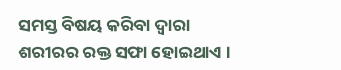ସମସ୍ତ ବିଷୟ କରିବା ଦ୍ଵାରା ଶରୀରର ରକ୍ତ ସଫା ହୋଇଥାଏ ।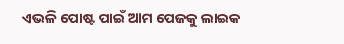ଏଭଳି ପୋଷ୍ଟ ପାଇଁ ଆମ ପେଜକୁ ଲାଇକ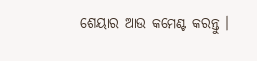ଶେୟାର ଆଉ କମେଣ୍ଟ କରନ୍ତୁ ।